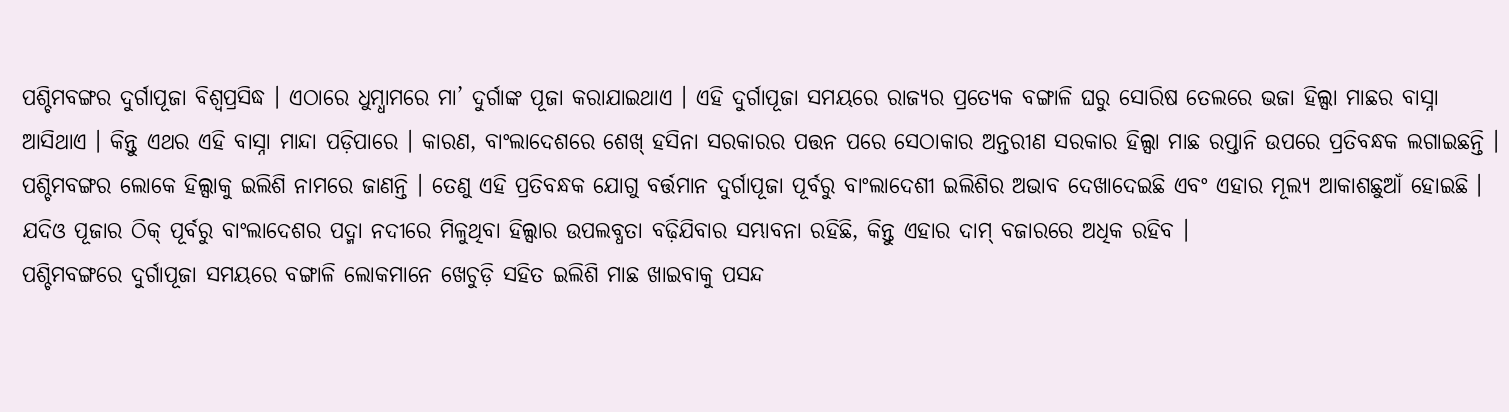ପଶ୍ଚିମବଙ୍ଗର ଦୁର୍ଗାପୂଜା ବିଶ୍ୱପ୍ରସିଦ୍ଧ । ଏଠାରେ ଧୁମ୍ଧାମରେ ମା’ ଦୁର୍ଗାଙ୍କ ପୂଜା କରାଯାଇଥାଏ । ଏହି ଦୁର୍ଗାପୂଜା ସମୟରେ ରାଜ୍ୟର ପ୍ରତ୍ୟେକ ବଙ୍ଗାଳି ଘରୁ ସୋରିଷ ତେଲରେ ଭଜା ହିଲ୍ସା ମାଛର ବାସ୍ନା ଆସିଥାଏ । କିନ୍ତୁ ଏଥର ଏହି ବାସ୍ନା ମାନ୍ଦା ପଡ଼ିପାରେ । କାରଣ, ବାଂଲାଦେଶରେ ଶେଖ୍ ହସିନା ସରକାରର ପତ୍ତନ ପରେ ସେଠାକାର ଅନ୍ତରୀଣ ସରକାର ହିଲ୍ସା ମାଛ ରପ୍ତାନି ଉପରେ ପ୍ରତିବନ୍ଧକ ଲଗାଇଛନ୍ତି ।
ପଶ୍ଚିମବଙ୍ଗର ଲୋକେ ହିଲ୍ସାକୁ ଇଲିଶି ନାମରେ ଜାଣନ୍ତି । ତେଣୁ ଏହି ପ୍ରତିବନ୍ଧକ ଯୋଗୁ ବର୍ତ୍ତମାନ ଦୁର୍ଗାପୂଜା ପୂର୍ବରୁ ବାଂଲାଦେଶୀ ଇଲିଶିର ଅଭାବ ଦେଖାଦେଇଛି ଏବଂ ଏହାର ମୂଲ୍ୟ ଆକାଶଛୁଆଁ ହୋଇଛି । ଯଦିଓ ପୂଜାର ଠିକ୍ ପୂର୍ବରୁ ବାଂଲାଦେଶର ପଦ୍ମା ନଦୀରେ ମିଳୁଥିବା ହିଲ୍ସାର ଉପଲବ୍ଧତା ବଢ଼ିଯିବାର ସମ୍ଭାବନା ରହିଛି, କିନ୍ତୁ ଏହାର ଦାମ୍ ବଜାରରେ ଅଧିକ ରହିବ ।
ପଶ୍ଚିମବଙ୍ଗରେ ଦୁର୍ଗାପୂଜା ସମୟରେ ବଙ୍ଗାଳି ଲୋକମାନେ ଖେଚୁଡ଼ି ସହିତ ଇଲିଶି ମାଛ ଖାଇବାକୁ ପସନ୍ଦ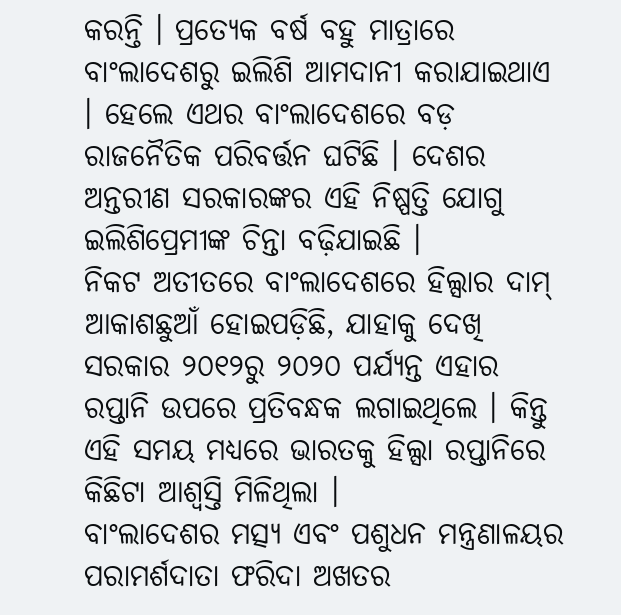କରନ୍ତି । ପ୍ରତ୍ୟେକ ବର୍ଷ ବହୁ ମାତ୍ରାରେ ବାଂଲାଦେଶରୁ ଇଲିଶି ଆମଦାନୀ କରାଯାଇଥାଏ । ହେଲେ ଏଥର ବାଂଲାଦେଶରେ ବଡ଼ ରାଜନୈତିକ ପରିବର୍ତ୍ତନ ଘଟିଛି । ଦେଶର ଅନ୍ତରୀଣ ସରକାରଙ୍କର ଏହି ନିଷ୍ପତ୍ତି ଯୋଗୁ ଇଲିଶିପ୍ରେମୀଙ୍କ ଚିନ୍ତା ବଢ଼ିଯାଇଛି ।
ନିକଟ ଅତୀତରେ ବାଂଲାଦେଶରେ ହିଲ୍ସାର ଦାମ୍ ଆକାଶଛୁଆଁ ହୋଇପଡ଼ିଛି, ଯାହାକୁ ଦେଖି ସରକାର ୨୦୧୨ରୁ ୨୦୨୦ ପର୍ଯ୍ୟନ୍ତ ଏହାର ରପ୍ତାନି ଉପରେ ପ୍ରତିବନ୍ଧକ ଲଗାଇଥିଲେ । କିନ୍ତୁ ଏହି ସମୟ ମଧ୍ୟରେ ଭାରତକୁ ହିଲ୍ସା ରପ୍ତାନିରେ କିଛିଟା ଆଶ୍ୱସ୍ତି ମିଳିଥିଲା ।
ବାଂଲାଦେଶର ମତ୍ସ୍ୟ ଏବଂ ପଶୁଧନ ମନ୍ତ୍ରଣାଳୟର ପରାମର୍ଶଦାତା ଫରିଦା ଅଖତର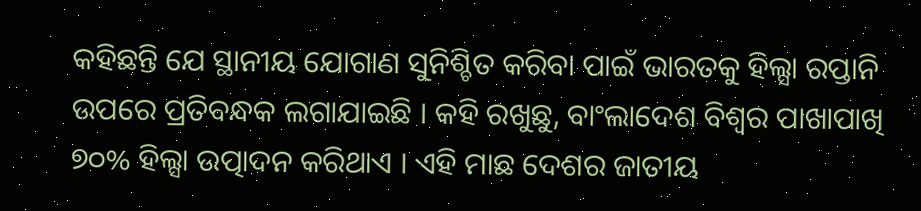କହିଛନ୍ତି ଯେ ସ୍ଥାନୀୟ ଯୋଗାଣ ସୁନିଶ୍ଚିତ କରିବା ପାଇଁ ଭାରତକୁ ହିଲ୍ସା ରପ୍ତାନି ଉପରେ ପ୍ରତିବନ୍ଧକ ଲଗାଯାଇଛି । କହି ରଖୁଛୁ, ବାଂଲାଦେଶ ବିଶ୍ୱର ପାଖାପାଖି ୭୦% ହିଲ୍ସା ଉତ୍ପାଦନ କରିଥାଏ । ଏହି ମାଛ ଦେଶର ଜାତୀୟ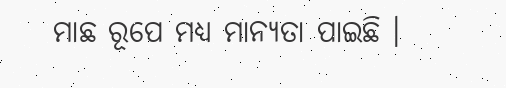ମାଛ ରୂପେ ମଧ୍ୟ ମାନ୍ୟତା ପାଇଛି ।